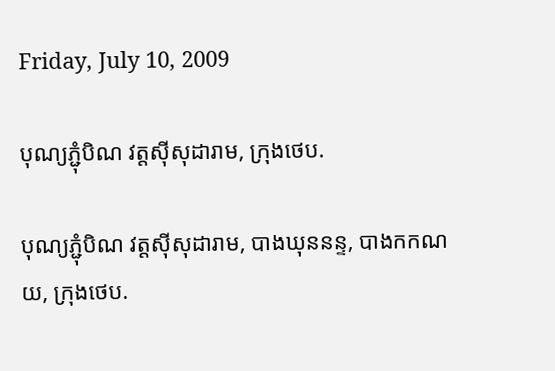Friday, July 10, 2009

បុណ្យភ្ជុំបិណ វត្តស៊ីសុដារាម, ក្រុងថេប.

បុណ្យភ្ជុំបិណ វត្តស៊ីសុដារាម, បាងឃុននន្ទ, បាងកកណយ, ក្រុងថេប.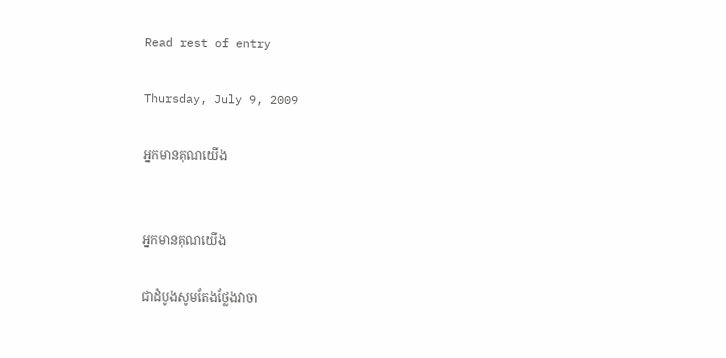Read rest of entry

Thursday, July 9, 2009

អ្នកមានគុណយើង


អ្នកមានគុណយើង

ជាដំបូងសូមតែងថ្លែងវាចា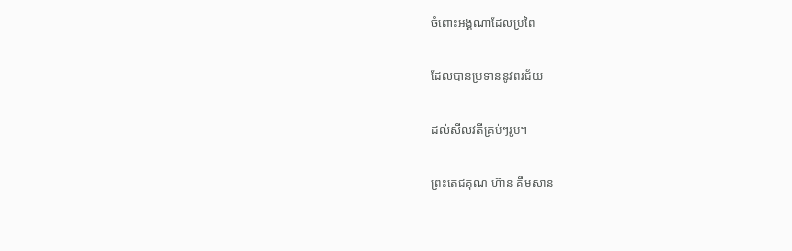ចំពោះអង្គណាដែលប្រពៃ

ដែលបានប្រទាននូវពរជ័យ

ដល់សីលវតីគ្រប់ៗរូប។

ព្រះតេជគុណ ហ៊ាន គឹមសាន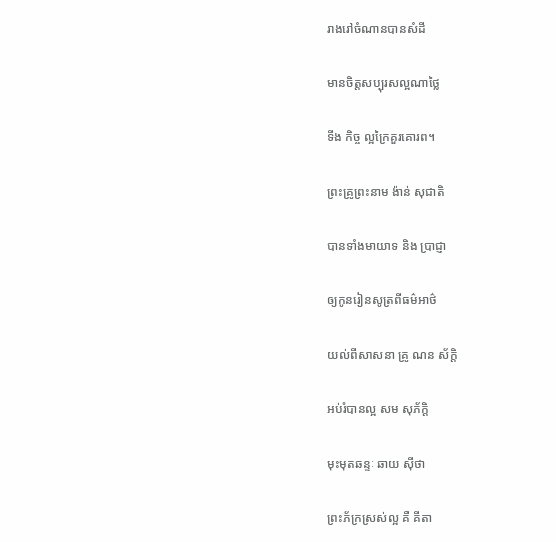រាងរៅចំណានបានសំដី

មានចិត្តសប្បុរសល្អណាថ្លៃ

ទីង កិច្ច ល្អក្រៃគួរគោរព។

ព្រះគ្រូព្រះនាម ង៉ាន់ សុជាតិ

បានទាំងមាយាទ និង ប្រាជ្ញា

ឲ្យកូនរៀនសូត្រពីធម៌អាថ៌

យល់ពីសាសនា គ្រូ ណន ស័ក្ដិ

អប់រំបានល្អ សម សុភ័កិ្ដ

មុះមុតឆន្ទៈ ឆាយ ស៊ីថា

ព្រះភ័ក្រស្រស់ល្អ គឺ គីតា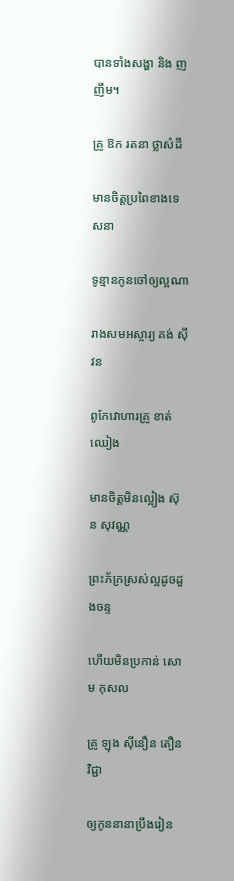បានទាំងសង្ហា និង ញញឹម។

គ្រូ ឱក រតនា ថ្លាសំដី

មានចិត្តប្រពៃខាងទេសនា

ទូន្មានកូនចៅឲ្យល្អណា

រាងសមអស្ចារ្យ គង់ ស៊ីវន

ពូកែវោហារគ្រូ ខាត់ ឈៀង

មានចិត្តមិនល្អៀង ស៊ុន សុវណ្ណ

ព្រះភ័ក្រស្រស់ល្អដូចដួងចន្ទ

ហើយមិនប្រកាន់ សោម កុសល

គ្រូ ឡុង ស៊ីនឿន តឿនវិជ្ជា

ឲ្យកូននានាប្រឹងរៀន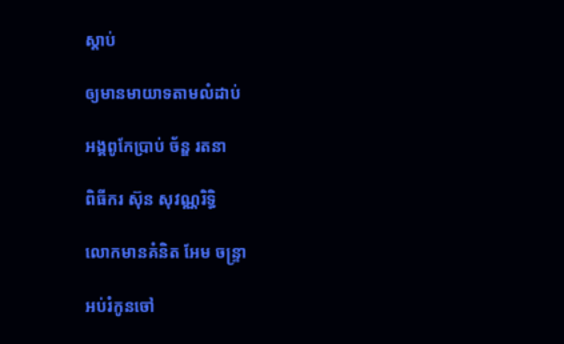ស្ដាប់

ឲ្យមានមាយាទតាមលំដាប់

អង្គពូកែប្រាប់ ច័ន្ឌ រតនា

ពិធីករ ស៊ុន សុវណ្ណរិទ្ធិ

លោកមានគំនិត អែម ចន្ទ្រា

អប់រំកូនចៅ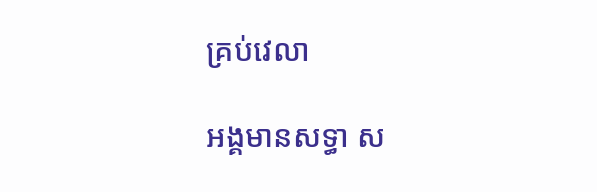គ្រប់វេលា

អង្គមានសទ្ធា ស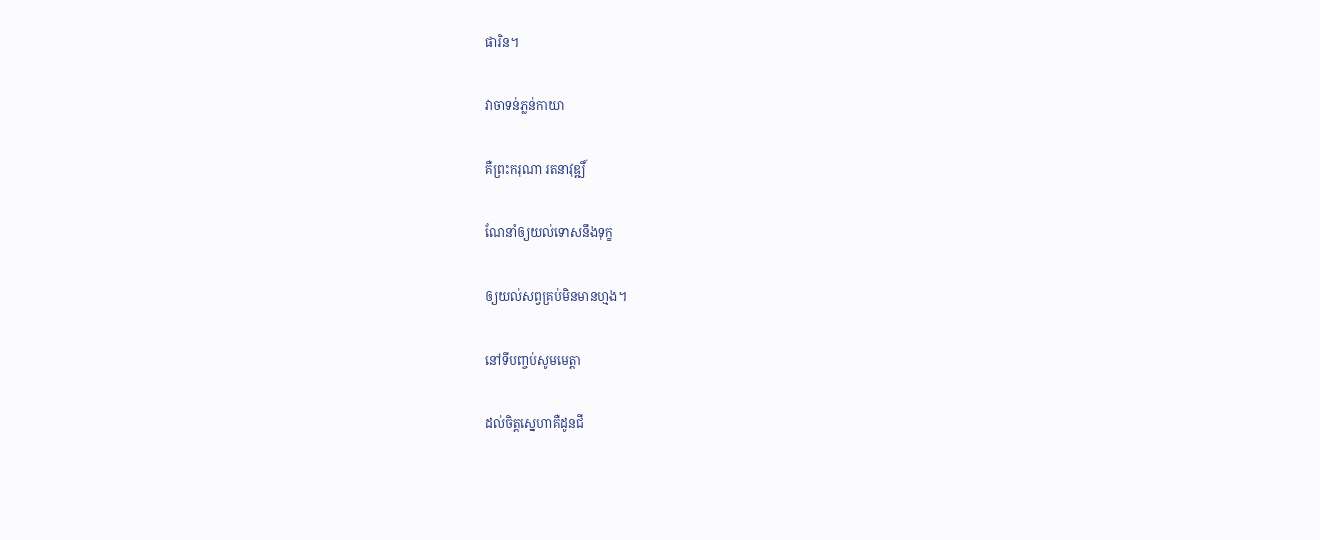ផារិន។

វាចាទន់ភ្លន់កាយា

គឺព្រះករុណា រតនាវុឌ្ឍិ៍

ណែនាំឲ្យយល់ទោសនឹងទុក្ខ

ឲ្យយល់សព្វគ្រប់មិនមានហ្មង។

នៅទីបញ្ចប់សូមមេត្តា

ដល់ចិត្តស្នេហាគឺដូនជី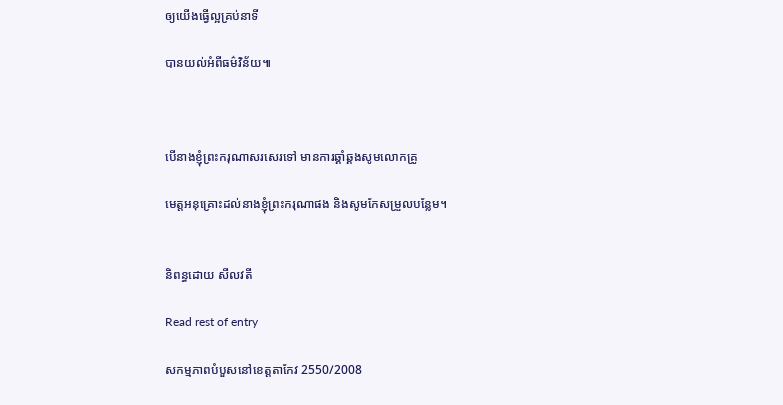ឲ្យយើងធ្វើល្អគ្រប់នាទី

បានយល់អំពីធម៌វិន័យ៕



បើនាងខ្ញុំព្រះករុណាសរសេរទៅ មានការឆ្គាំឆ្គងសូមលោកគ្រូ

មេត្តអនុគ្រោះដល់នាងខ្ញុំព្រះករុណាផង និងសូមកែសម្រួលបន្លែម។


និពន្ធដោយ សីលវតី

Read rest of entry

សកម្មភាពបំបួសនៅខេត្តតាកែវ 2550/2008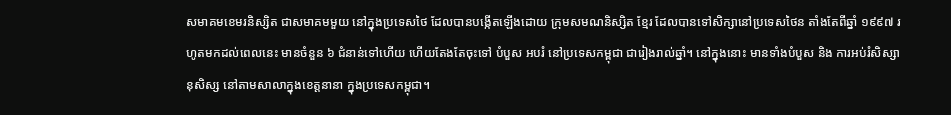សមាគមខេមរនិស្សិត ជាសមាគមមួយ នៅក្នុងប្រទេសថៃ ដែលបានបង្កើតឡើងដោយ ក្រុមសមណនិស្សិត ខ្មែរ ដែលបានទៅសិក្សានៅប្រទេសថៃន តាំងតែពីឆ្នាំ ១៩៩៧ រហូតមកដល់ពេលនេះ មានចំនួន ៦ ជំនាន់ទៅហើយ ហើយតែងតែចុះទៅ បំបួស អបរំ នៅប្រទេសកម្ពុជា ជារៀងរាល់ឆ្នាំ។ នៅក្នុងនោះ មានទាំងបំបួស និង ការអប់រំសិស្សានុសិស្ស នៅតាមសាលាក្នុងខេត្តនានា ក្នុងប្រទេសកម្ពុជា។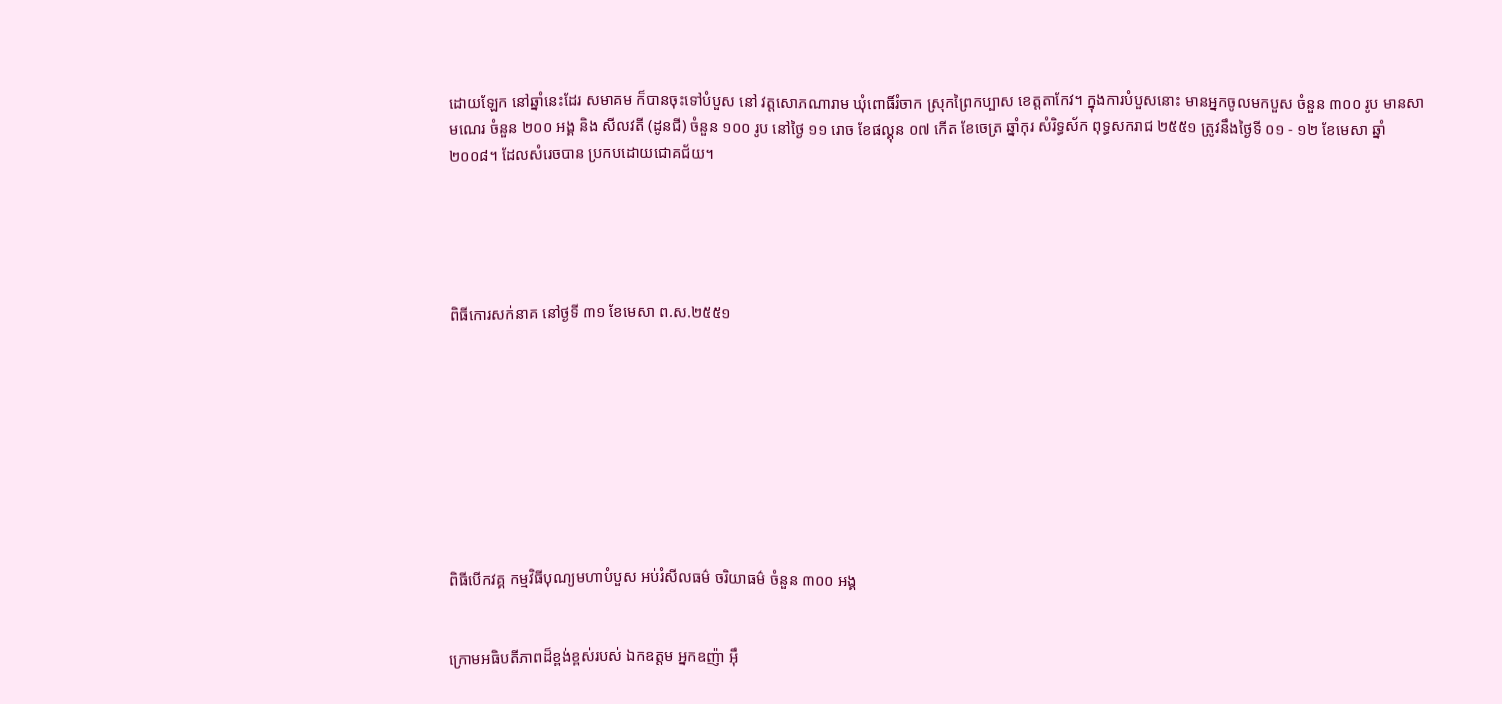ដោយឡែក នៅឆ្នាំនេះដែរ សមាគម ក៏បានចុះទៅបំបួស នៅ វត្តសោភណារាម ឃុំពោធិ៍រំចាក ស្រុកព្រៃកប្បាស ខេត្តតាកែវ។ ក្នុងការបំបួសនោះ មានអ្នកចូលមកបួស ចំនួន ៣០០ រូប មានសាមណេរ ចំនួន ២០០ អង្គ និង សីលវតី (ដូនជី) ចំនួន ១០០ រូប នៅថ្ងៃ ១១ រោច ខែផល្គុន ០៧ កើត ខែចេត្រ ឆ្នាំកុរ សំរិទ្ធស័ក ពុទ្ធសករាជ ២៥៥១ ត្រូវនឹងថ្ងៃទី ០១ - ១២ ខែមេសា ឆ្នាំ ២០០៨។ ដែលសំរេចបាន ប្រកបដោយជោគជ័យ។





ពិធីកោរសក់នាគ នៅថ្ងទី ៣១ ខែមេសា ព.ស.២៥៥១









ពិធីបើកវគ្គ កម្មវិធីបុណ្យមហាបំបួស អប់រំសីលធម៌ ចរិយាធម៌ ចំនួន ៣០០ អង្គ


ក្រោមអធិបតីភាពដ៏ខ្ពង់ខ្ពស់របស់ ឯកឧត្តម អ្នកឧញ៉ា អ៊ឹ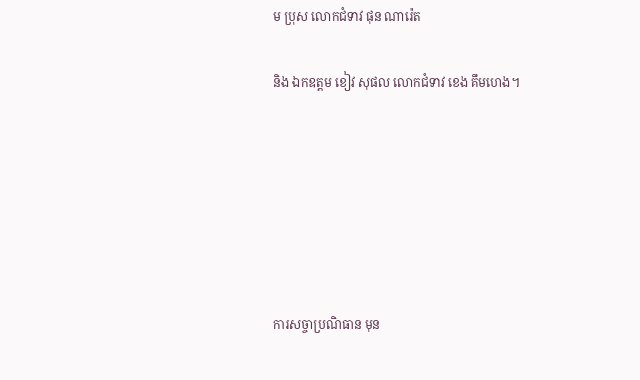ម ប្រុស លោកជំទាវ ផុន ណារ៉េត


និង ឯកឧត្តម ខៀវ សុផល លោកជំទាវ ខេង គឹមហេង។










ការសច្ចាប្រណិធាន មុន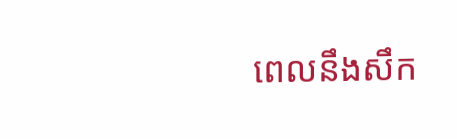ពេលនឹងសឹក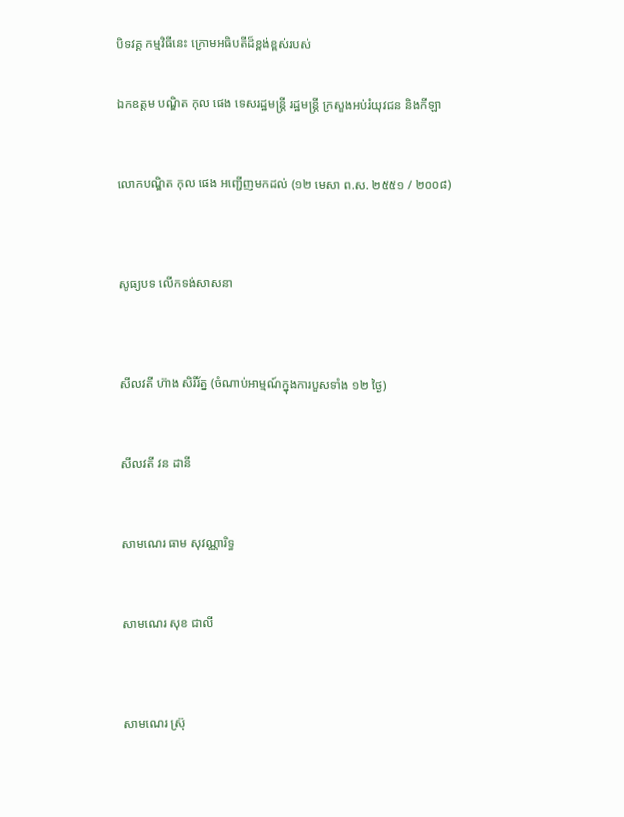បិទវគ្គ កម្មវិធីនេះ ក្រោមអធិបតីដ៏ខ្ពង់ខ្ពស់របស់


ឯកឧត្តម បណ្ឌិត កុល ផេង ទេសរដ្ឋមន្ត្រី រដ្ឋមន្ត្រី ក្រសួងអប់រំយុវជន និងកីឡា



លោកបណ្ឌិត កុល ផេង អញ្ជើញមកដល់ (១២ មេសា ព.ស. ២៥៥១ / ២០០៨)




សូធ្យបទ លើកទង់សាសនា




សីលវតី ហ៊ាង សិរីរ័ត្ន (ចំណាប់អាម្មណ៍ក្នុងការបួសទាំង ១២ ថ្ងៃ)



សីលវតី វន ដានី



សាមណេរ ធាម សុវណ្ណារិទ្ធ



សាមណេរ សុខ ជាលី




សាមណេរ ស្រ៊ុ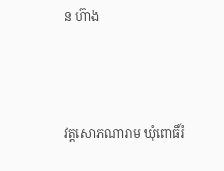ន ហ៊ាង



វត្តសោភណារាម ឃុំពោធិ៍រំ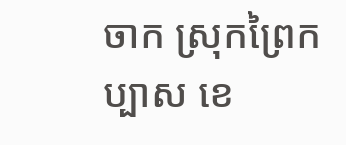ចាក ស្រុកព្រៃកប្បាស ខេ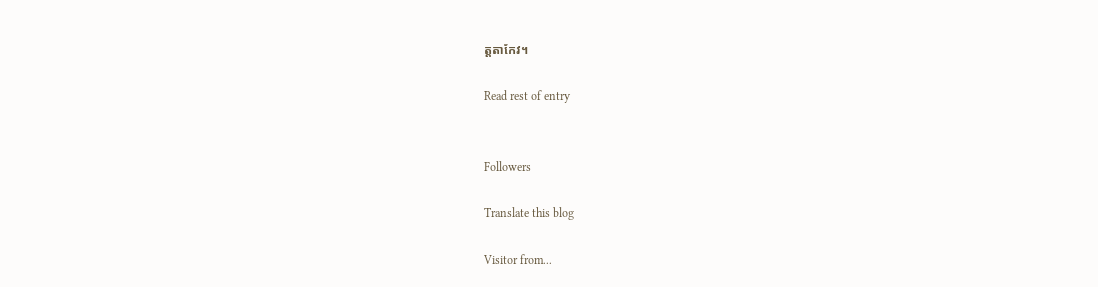ត្តតាកែវ។

Read rest of entry


Followers

Translate this blog

Visitor from...